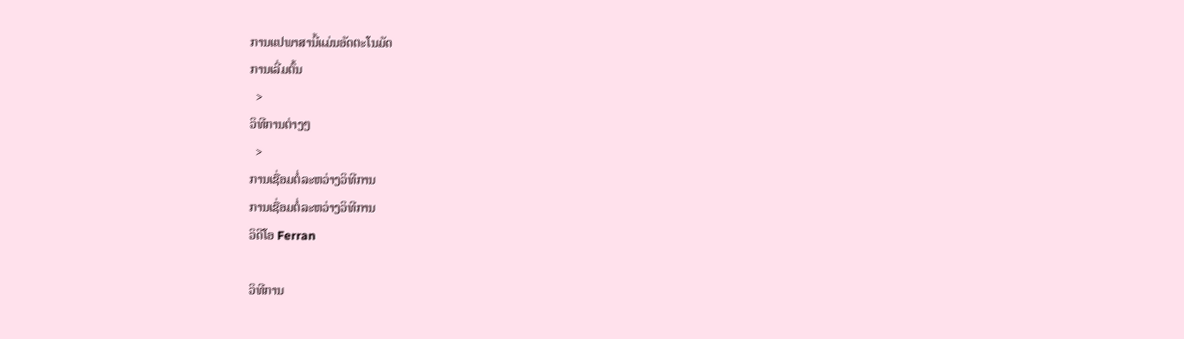ການແປພາສານີ້ແມ່ນອັດຕະໂນມັດ
ການເລີ່ມຕົ້ນ
  >
ວິທີການຕ່າງໆ
  >
ການເຊື່ອມຕໍ່ລະຫວ່າງວິທີການ
ການເຊື່ອມຕໍ່ລະຫວ່າງວິທີການ
ວິດີໂອ Ferran

ວິທີການ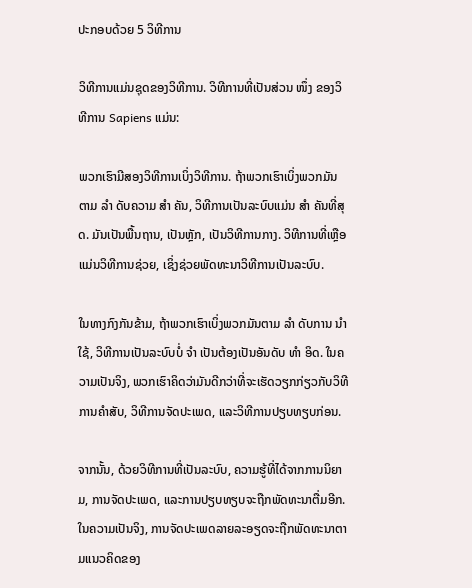ປະກອບດ້ວຍ 5 ວິທີການ

ວິທີການແມ່ນຊຸດຂອງວິທີການ. ວິທີການທີ່ເປັນສ່ວນ ໜຶ່ງ ຂອງວິທີການ Sapiens ແມ່ນ:

ພວກເຮົາມີສອງວິທີການເບິ່ງວິທີການ. ຖ້າພວກເຮົາເບິ່ງພວກມັນຕາມ ລຳ ດັບຄວາມ ສຳ ຄັນ, ວິທີການເປັນລະບົບແມ່ນ ສຳ ຄັນທີ່ສຸດ. ມັນເປັນພື້ນຖານ, ເປັນຫຼັກ, ເປັນວິທີການກາງ. ວິທີການທີ່ເຫຼືອແມ່ນວິທີການຊ່ວຍ, ເຊິ່ງຊ່ວຍພັດທະນາວິທີການເປັນລະບົບ.

ໃນທາງກົງກັນຂ້າມ, ຖ້າພວກເຮົາເບິ່ງພວກມັນຕາມ ລຳ ດັບການ ນຳ ໃຊ້, ວິທີການເປັນລະບົບບໍ່ ຈຳ ເປັນຕ້ອງເປັນອັນດັບ ທຳ ອິດ. ໃນຄວາມເປັນຈິງ, ພວກເຮົາຄິດວ່າມັນດີກວ່າທີ່ຈະເຮັດວຽກກ່ຽວກັບວິທີການຄໍາສັບ, ວິທີການຈັດປະເພດ, ແລະວິທີການປຽບທຽບກ່ອນ.

ຈາກນັ້ນ, ດ້ວຍວິທີການທີ່ເປັນລະບົບ, ຄວາມຮູ້ທີ່ໄດ້ຈາກການນິຍາມ, ການຈັດປະເພດ, ແລະການປຽບທຽບຈະຖືກພັດທະນາຕື່ມອີກ. ໃນຄວາມເປັນຈິງ, ການຈັດປະເພດລາຍລະອຽດຈະຖືກພັດທະນາຕາມແນວຄິດຂອງ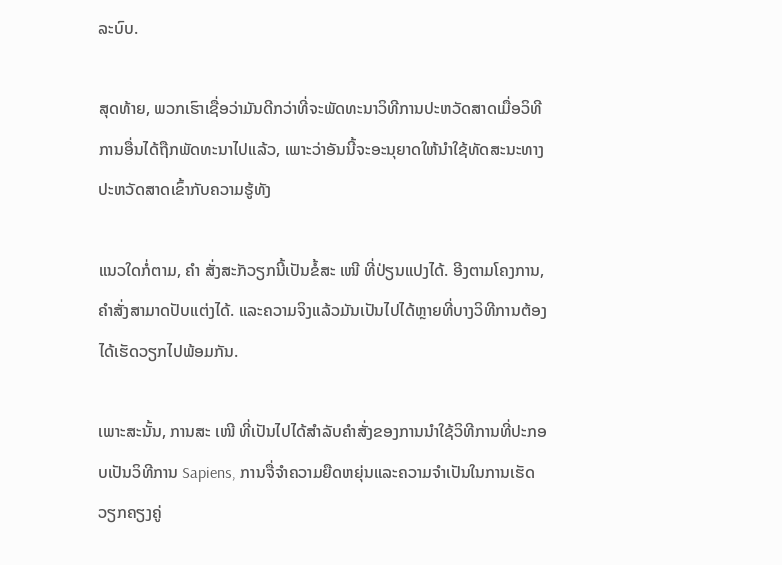ລະບົບ.

ສຸດທ້າຍ, ພວກເຮົາເຊື່ອວ່າມັນດີກວ່າທີ່ຈະພັດທະນາວິທີການປະຫວັດສາດເມື່ອວິທີການອື່ນໄດ້ຖືກພັດທະນາໄປແລ້ວ, ເພາະວ່າອັນນີ້ຈະອະນຸຍາດໃຫ້ນໍາໃຊ້ທັດສະນະທາງປະຫວັດສາດເຂົ້າກັບຄວາມຮູ້ທັງ

ແນວໃດກໍ່ຕາມ, ຄຳ ສັ່ງສະັກວຽກນີ້ເປັນຂໍ້ສະ ເໜີ ທີ່ປ່ຽນແປງໄດ້. ອີງຕາມໂຄງການ, ຄໍາສັ່ງສາມາດປັບແຕ່ງໄດ້. ແລະຄວາມຈິງແລ້ວມັນເປັນໄປໄດ້ຫຼາຍທີ່ບາງວິທີການຕ້ອງໄດ້ເຮັດວຽກໄປພ້ອມກັນ.

ເພາະສະນັ້ນ, ການສະ ເໜີ ທີ່ເປັນໄປໄດ້ສໍາລັບຄໍາສັ່ງຂອງການນໍາໃຊ້ວິທີການທີ່ປະກອບເປັນວິທີການ Sapiens, ການຈື່ຈໍາຄວາມຍືດຫຍຸ່ນແລະຄວາມຈໍາເປັນໃນການເຮັດວຽກຄຽງຄູ່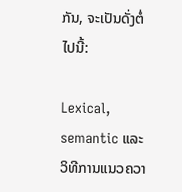ກັນ, ຈະເປັນດັ່ງຕໍ່ໄປນີ້:

Lexical, semantic ແລະວິທີການແນວຄວາ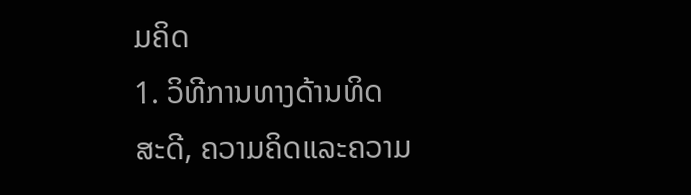ມຄິດ
1. ວິທີການທາງດ້ານທິດສະດີ, ຄວາມຄິດແລະຄວາມ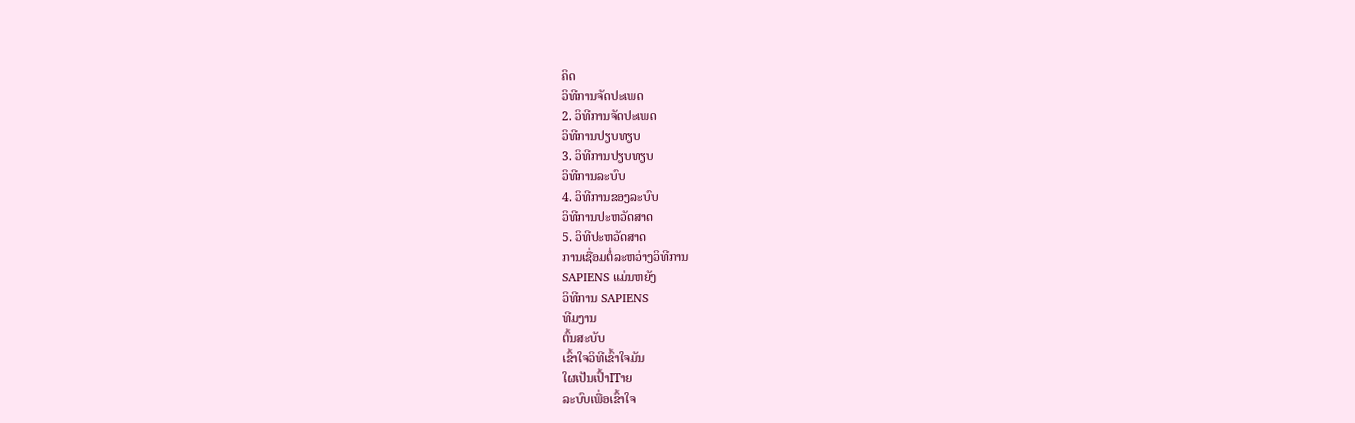ຄິດ
ວິທີການຈັດປະເພດ
2. ວິທີການຈັດປະເພດ
ວິທີການປຽບທຽບ
3. ວິທີການປຽບທຽບ
ວິທີການລະບົບ
4. ວິທີການຂອງລະບົບ
ວິທີການປະຫວັດສາດ
5. ວິທີປະຫວັດສາດ
ການເຊື່ອມຕໍ່ລະຫວ່າງວິທີການ
SAPIENS ແມ່ນຫຍັງ
ວິທີການ SAPIENS
ທີມງານ
ຕົ້ນສະບັບ
ເຂົ້າໃຈວິທີເຂົ້າໃຈມັນ
ໃຜເປັນເປົ້າITາຍ
ລະບົບເພື່ອເຂົ້າໃຈ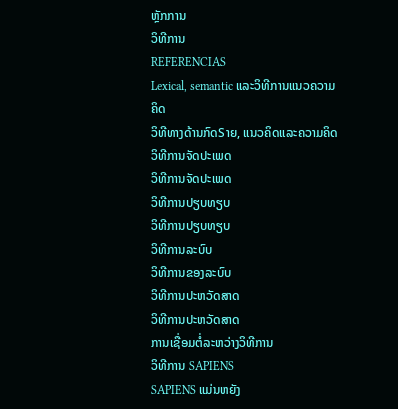ຫຼັກການ
ວິທີການ
REFERENCIAS
Lexical, semantic ແລະວິທີການແນວຄວາມຄິດ
ວິທີທາງດ້ານກົດSາຍ, ແນວຄິດແລະຄວາມຄິດ
ວິທີການຈັດປະເພດ
ວິທີການຈັດປະເພດ
ວິທີການປຽບທຽບ
ວິທີການປຽບທຽບ
ວິທີການລະບົບ
ວິທີການຂອງລະບົບ
ວິທີການປະຫວັດສາດ
ວິທີການປະຫວັດສາດ
ການເຊື່ອມຕໍ່ລະຫວ່າງວິທີການ
ວິທີການ SAPIENS
SAPIENS ແມ່ນຫຍັງ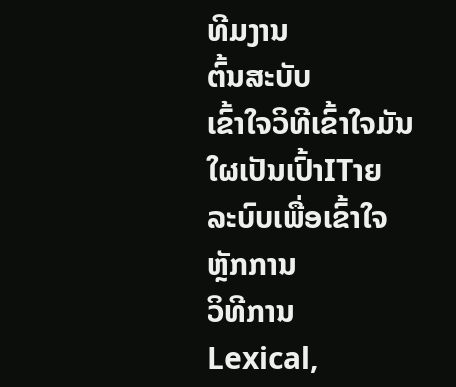ທີມງານ
ຕົ້ນສະບັບ
ເຂົ້າໃຈວິທີເຂົ້າໃຈມັນ
ໃຜເປັນເປົ້າITາຍ
ລະບົບເພື່ອເຂົ້າໃຈ
ຫຼັກການ
ວິທີການ
Lexical,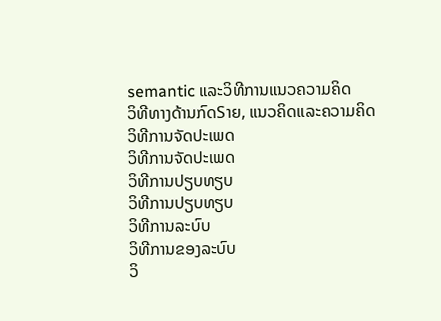semantic ແລະວິທີການແນວຄວາມຄິດ
ວິທີທາງດ້ານກົດSາຍ, ແນວຄິດແລະຄວາມຄິດ
ວິທີການຈັດປະເພດ
ວິທີການຈັດປະເພດ
ວິທີການປຽບທຽບ
ວິທີການປຽບທຽບ
ວິທີການລະບົບ
ວິທີການຂອງລະບົບ
ວິ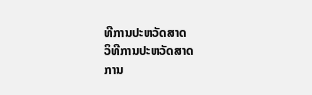ທີການປະຫວັດສາດ
ວິທີການປະຫວັດສາດ
ການ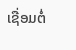ເຊື່ອມຕໍ່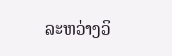ລະຫວ່າງວິ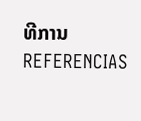ທີການ
REFERENCIAS